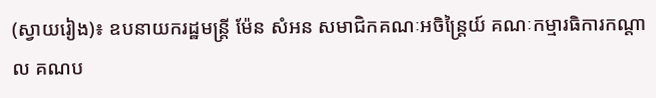(ស្វាយរៀង)៖ ឧបនាយករដ្ឋមន្ត្រី ម៉ែន សំអន សមាជិកគណៈអចិន្ត្រៃយ៍ គណៈកម្មារធិការកណ្តាល គណប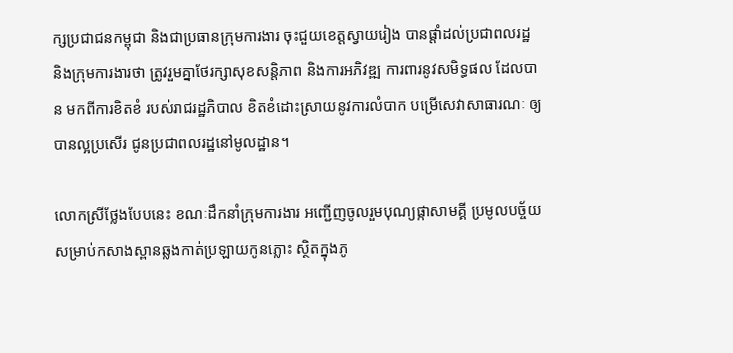ក្សប្រជាជនកម្ពុជា និងជាប្រធានក្រុមការងារ ចុះជួយខេត្តស្វាយរៀង បានផ្តាំដល់ប្រជាពលរដ្ឋ និងក្រុមការងារថា ត្រូវរួមគ្នាថែរក្សាសុខសន្តិភាព និងការអភិវឌ្ឍ ការពារនូវសមិទ្ធផល ដែលបាន មកពីការខិតខំ របស់រាជរដ្ឋភិបាល ខិតខំដោះស្រាយនូវការលំបាក បម្រើសេវាសាធារណៈ ឲ្យបានល្អប្រសើរ ជូនប្រជាពលរដ្ឋនៅមូលដ្ឋាន។

លោកស្រីថ្លែងបែបនេះ ខណៈដឹកនាំក្រុមការងារ អញ្ជើញចូលរួមបុណ្យផ្កាសាមគ្គី ប្រមូលបច្ច័យសម្រាប់កសាងស្ពានឆ្លងកាត់ប្រឡាយកូនភ្លោះ ស្ថិតក្នុងភូ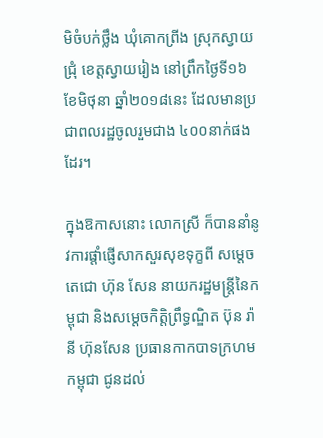មិចំបក់ថ្លឹង ឃុំគោកព្រីង ស្រុកស្វាយជ្រុំ ខេត្តស្វាយរៀង នៅព្រឹកថ្ងៃទី១៦ ខែមិថុនា ឆ្នាំ២០១៨នេះ ដែលមានប្រជាពលរដ្ឋចូលរួមជាង ៤០០នាក់ផងដែរ។

ក្នុងឱកាសនោះ លោកស្រី ក៏បាននាំនូវការផ្តាំផ្ញើសាកសួរសុខទុក្ខពី សម្តេចតេជោ ហ៊ុន សែន នាយករដ្ឋមន្ត្រីនៃកម្ពុជា និងសម្តេចកិត្តិព្រឹទ្ធណ្ឌិត ប៊ុន រ៉ានី ហ៊ុនសែន ប្រធានកាកបាទក្រហមកម្ពុជា ជូនដល់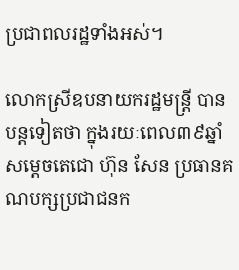ប្រជាពលរដ្ឋទាំងអស់។

លោកស្រីឧបនាយករដ្ឋមន្ត្រី បានបន្តទៀតថា ក្នុងរយៈពេល៣៩ឆ្នាំ សម្តេចតេជោ ហ៊ុន សែន ប្រធានគណបក្សប្រជាជនក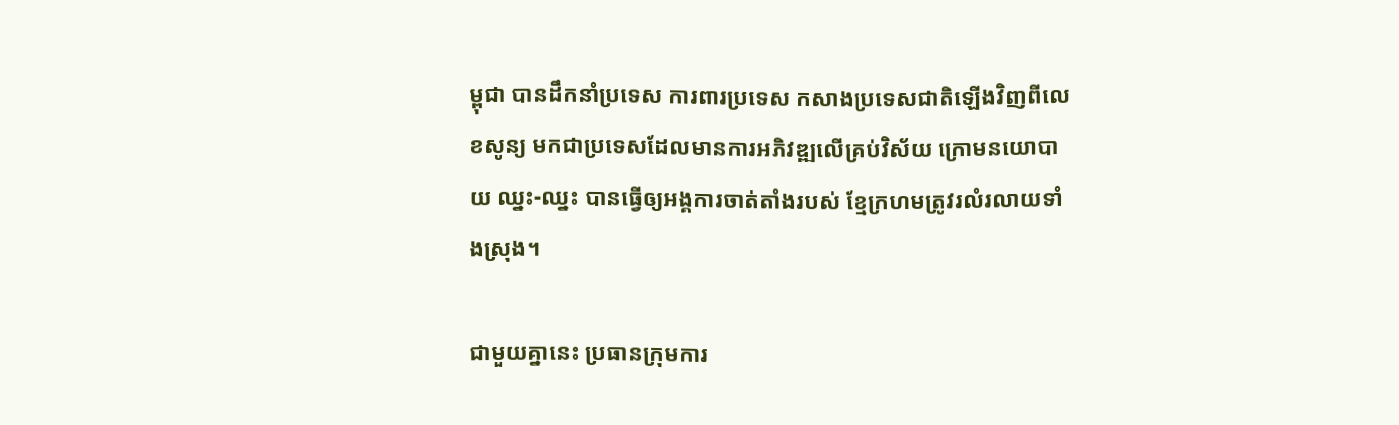ម្ពុជា បានដឹកនាំប្រទេស ការពារប្រទេស កសាងប្រទេសជាតិឡើងវិញពីលេខសូន្យ មកជាប្រទេសដែលមានការអភិវឌ្ឍលើគ្រប់វិស័យ ក្រោមនយោបាយ ឈ្នះ-ឈ្នះ បានធ្វើឲ្យអង្គការចាត់តាំងរបស់ ខ្មែក្រហមត្រូវរលំរលាយទាំងស្រុង។

ជាមួយគ្នានេះ ប្រធានក្រុមការ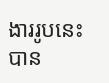ងាររូបនេះ បាន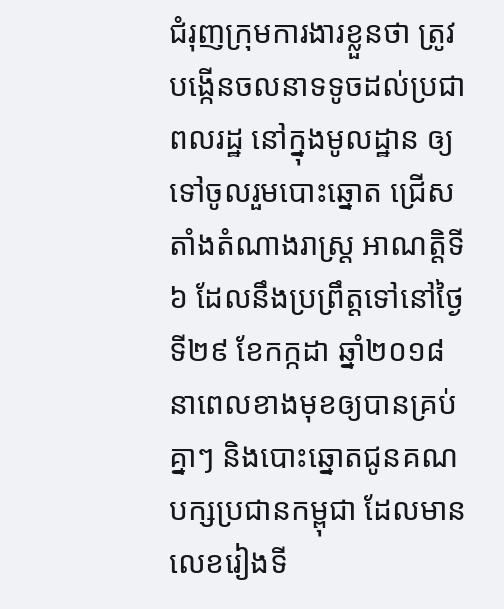ជំរុញក្រុមការងារខ្លួនថា ត្រូវបង្កើនចលនាទទូចដល់ប្រជាពលរដ្ឋ នៅក្នុងមូលដ្ឋាន ឲ្យទៅចូលរួមបោះឆ្នោត ជ្រើសតាំងតំណាងរាស្ត្រ អាណត្តិទី៦ ដែលនឹងប្រព្រឹត្តទៅនៅថ្ងៃទី២៩ ខែកក្កដា ឆ្នាំ២០១៨ នាពេលខាងមុខឲ្យបានគ្រប់គ្នាៗ និងបោះឆ្នោតជូនគណបក្សប្រជានកម្ពុជា ដែលមានលេខរៀងទី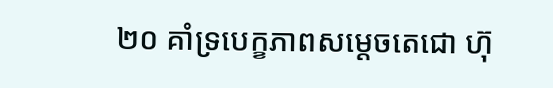២០ គាំទ្របេក្ខភាពសម្តេចតេជោ ហ៊ុ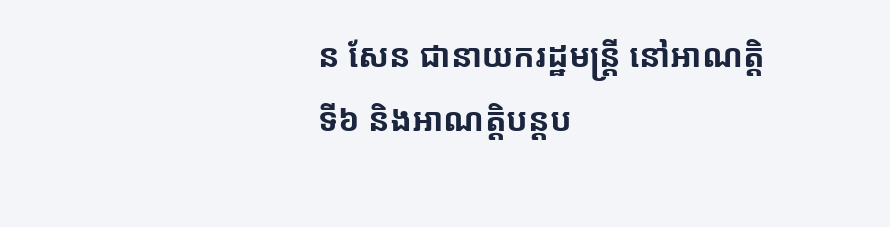ន សែន ជានាយករដ្ឋមន្រ្តី នៅអាណត្តិទី៦ និងអាណត្តិបន្តប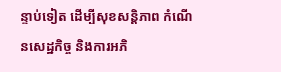ន្ទាប់ទៀត ដើម្បីសុខសន្តិភាព កំណើនសេដ្ឋកិច្ច និងការអភិ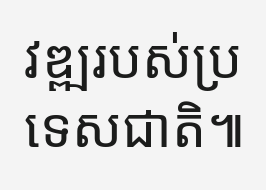វឌ្ឍរបស់ប្រទេសជាតិ៕